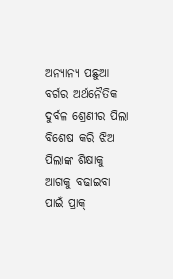ଅନ୍ୟାନ୍ୟ ପଛୁଆ ବର୍ଗର ଅର୍ଥନୈତିକ ଦୁର୍ବଳ ଶ୍ରେଣୀର ପିଲା ବିଶେଷ କରି ଝିଅ ପିଲାଙ୍କ ଶିକ୍ଷାକୁ ଆଗକୁ ବଢାଇବା ପାଇଁ ପ୍ରାକ୍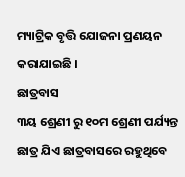ମ୍ୟାଟ୍ରିକ ବୃତ୍ତି ଯୋଜନା ପ୍ରଣୟନ କରାଯାଇଛି ।
ଛାତ୍ରବାସ
୩ୟ ଶ୍ରେଣୀ ରୁ ୧୦ମ ଶ୍ରେଣୀ ପର୍ଯ୍ୟନ୍ତ ଛାତ୍ର ଯିଏ ଛାତ୍ରବାସରେ ରହୁଥିବେ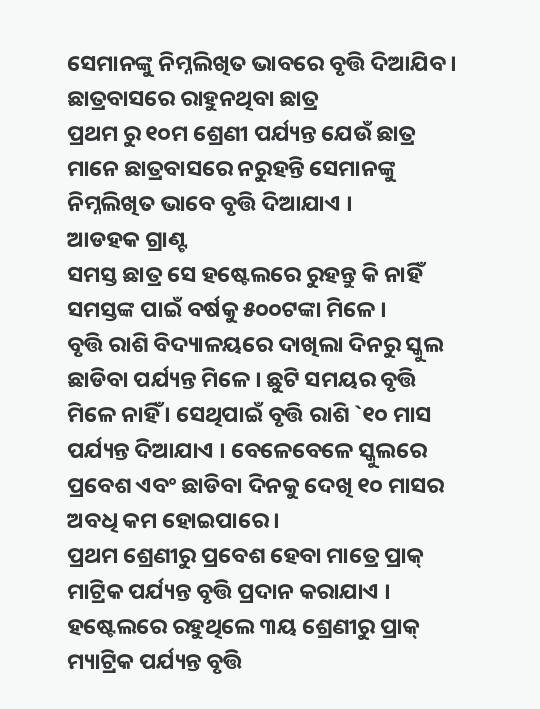ସେମାନଙ୍କୁ ନିମ୍ନଲିଖିତ ଭାବରେ ବୃତ୍ତି ଦିଆଯିବ ।
ଛାତ୍ରବାସରେ ରାହୁନଥିବା ଛାତ୍ର
ପ୍ରଥମ ରୁ ୧୦ମ ଶ୍ରେଣୀ ପର୍ଯ୍ୟନ୍ତ ଯେଉଁ ଛାତ୍ର ମାନେ ଛାତ୍ରବାସରେ ନରୁହନ୍ତି ସେମାନଙ୍କୁ ନିମ୍ନଲିଖିତ ଭାବେ ବୃତ୍ତି ଦିଆଯାଏ ।
ଆଡହକ ଗ୍ରାଣ୍ଟ
ସମସ୍ତ ଛାତ୍ର ସେ ହଷ୍ଟେଲରେ ରୁହନ୍ତୁ କି ନାହିଁ ସମସ୍ତଙ୍କ ପାଇଁ ବର୍ଷକୁ ୫୦୦ଟଙ୍କା ମିଳେ ।
ବୃତ୍ତି ରାଶି ବିଦ୍ୟାଳୟରେ ଦାଖିଲା ଦିନରୁ ସ୍କୁଲ ଛାଡିବା ପର୍ଯ୍ୟନ୍ତ ମିଳେ । ଛୁଟି ସମୟର ବୃତ୍ତି ମିଳେ ନାହିଁ । ସେଥିପାଇଁ ବୃତ୍ତି ରାଶି `୧୦ ମାସ ପର୍ଯ୍ୟନ୍ତ ଦିଆଯାଏ । ବେଳେବେଳେ ସ୍କୁଲରେ ପ୍ରବେଶ ଏବଂ ଛାଡିବା ଦିନକୁ ଦେଖି ୧୦ ମାସର ଅବଧି କମ ହୋଇପାରେ ।
ପ୍ରଥମ ଶ୍ରେଣୀରୁ ପ୍ରବେଶ ହେବା ମାତ୍ରେ ପ୍ରାକ୍ ମାଟ୍ରିକ ପର୍ଯ୍ୟନ୍ତ ବୃତ୍ତି ପ୍ରଦାନ କରାଯାଏ । ହଷ୍ଟେଲରେ ରହୁଥିଲେ ୩ୟ ଶ୍ରେଣୀରୁ ପ୍ରାକ୍ ମ୍ୟାଟ୍ରିକ ପର୍ଯ୍ୟନ୍ତ ବୃତ୍ତି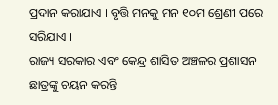ପ୍ରଦାନ କରାଯାଏ । ବୃତ୍ତି ମନକୁ ମନ ୧୦ମ ଶ୍ରେଣୀ ପରେ ସରିଯାଏ ।
ରାଜ୍ୟ ସରକାର ଏବଂ କେନ୍ଦ୍ର ଶାସିତ ଅଞ୍ଚଳର ପ୍ରଶାସନ ଛାତ୍ରଙ୍କୁ ଚୟନ କରନ୍ତି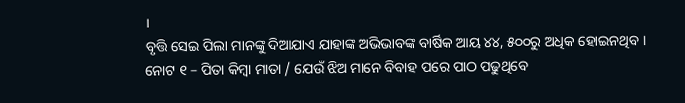।
ବୃତ୍ତି ସେଇ ପିଲା ମାନଙ୍କୁ ଦିଆଯାଏ ଯାହାଙ୍କ ଅଭିଭାବଙ୍କ ବାର୍ଷିକ ଆୟ ୪୪, ୫୦୦ରୁ ଅଧିକ ହୋଇନଥିବ ।
ନୋଟ ୧ – ପିତା କିମ୍ବା ମାତା / ଯେଉଁ ଝିଅ ମାନେ ବିବାହ ପରେ ପାଠ ପଢୁଥିବେ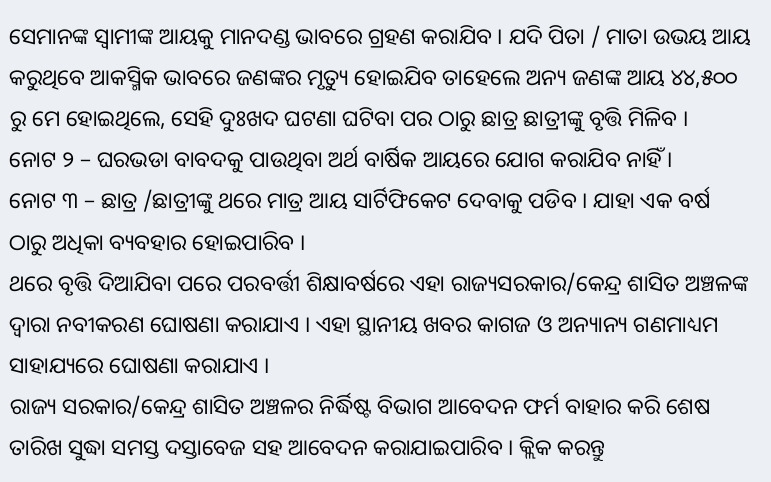ସେମାନଙ୍କ ସ୍ଵାମୀଙ୍କ ଆୟକୁ ମାନଦଣ୍ଡ ଭାବରେ ଗ୍ରହଣ କରାଯିବ । ଯଦି ପିତା / ମାତା ଉଭୟ ଆୟ କରୁଥିବେ ଆକସ୍ମିକ ଭାବରେ ଜଣଙ୍କର ମୃତ୍ୟୁ ହୋଇଯିବ ତାହେଲେ ଅନ୍ୟ ଜଣଙ୍କ ଆୟ ୪୪,୫୦୦ ରୁ ମେ ହୋଇଥିଲେ, ସେହି ଦୁଃଖଦ ଘଟଣା ଘଟିବା ପର ଠାରୁ ଛାତ୍ର ଛାତ୍ରୀଙ୍କୁ ବୃତ୍ତି ମିଳିବ ।
ନୋଟ ୨ – ଘରଭଡା ବାବଦକୁ ପାଉଥିବା ଅର୍ଥ ବାର୍ଷିକ ଆୟରେ ଯୋଗ କରାଯିବ ନାହିଁ ।
ନୋଟ ୩ – ଛାତ୍ର /ଛାତ୍ରୀଙ୍କୁ ଥରେ ମାତ୍ର ଆୟ ସାର୍ଟିଫିକେଟ ଦେବାକୁ ପଡିବ । ଯାହା ଏକ ବର୍ଷ ଠାରୁ ଅଧିକା ବ୍ୟବହାର ହୋଇପାରିବ ।
ଥରେ ବୃତ୍ତି ଦିଆଯିବା ପରେ ପରବର୍ତ୍ତୀ ଶିକ୍ଷାବର୍ଷରେ ଏହା ରାଜ୍ୟସରକାର/କେନ୍ଦ୍ର ଶାସିତ ଅଞ୍ଚଳଙ୍କ ଦ୍ଵାରା ନବୀକରଣ ଘୋଷଣା କରାଯାଏ । ଏହା ସ୍ଥାନୀୟ ଖବର କାଗଜ ଓ ଅନ୍ୟାନ୍ୟ ଗଣମାଧ୍ୟମ ସାହାଯ୍ୟରେ ଘୋଷଣା କରାଯାଏ ।
ରାଜ୍ୟ ସରକାର/କେନ୍ଦ୍ର ଶାସିତ ଅଞ୍ଚଳର ନିର୍ଦ୍ଧିଷ୍ଟ ବିଭାଗ ଆବେଦନ ଫର୍ମ ବାହାର କରି ଶେଷ ତାରିଖ ସୁଦ୍ଧା ସମସ୍ତ ଦସ୍ତାବେଜ ସହ ଆବେଦନ କରାଯାଇପାରିବ । କ୍ଲିକ କରନ୍ତୁ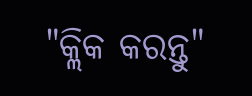"କ୍ଲିକ କରନ୍ତୁ"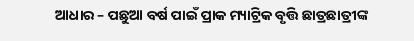ଆଧାର – ପଛୁଆ ବର୍ଷ ପାଇଁ ପ୍ରାକ ମ୍ୟାଟ୍ରିକ ବୃତ୍ତି ଛାତ୍ରଛାତ୍ରୀଙ୍କ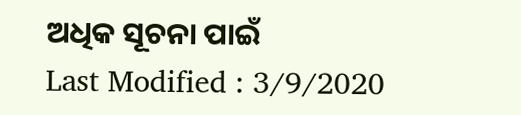ଅଧିକ ସୂଚନା ପାଇଁ
Last Modified : 3/9/2020